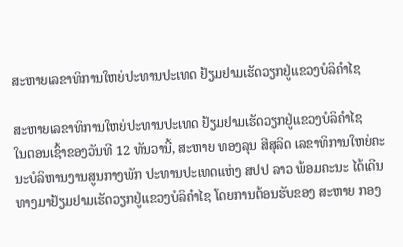ສະຫາຍເລຂາທິການໃຫຍ່ປະທານປະເທດ ຢ້ຽມຢາມເຮັດວຽກຢູ່ແຂວງບໍລິຄຳໄຊ

ສະຫາຍເລຂາທິການໃຫຍ່ປະທານປະເທດ ຢ້ຽມຢາມເຮັດວຽກຢູ່ແຂວງບໍລິຄຳໄຊ
ໃນຕອນເຊົ້າຂອງວັນທີ 12 ທັນວານີ້, ສະຫາຍ ທອງລຸນ ສີສຸລິດ ເລຂາທິການໃຫຍ່ຄະນະບໍລິຫານງານສູນກາງພັກ ປະທານປະເທດແຫ່ງ ສປປ ລາວ ພ້ອມຄະນະ ໄດ້ເດີນທາງມາຢ້ຽມຢາມເຮັດວຽກຢູ່ແຂວງບໍລິຄຳໄຊ ໂດຍການຕ້ອນຮັບຂອງ ສະຫາຍ ກອງ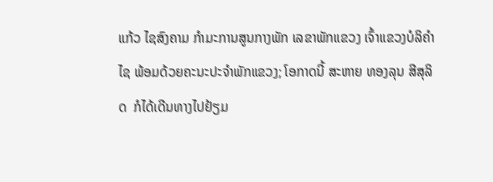ແກ້ວ ໄຊສົງຄາມ ກຳມະການສູນກາງພັກ ເລຂາພັກແຂວງ ເຈົ້າແຂວງບໍລິຄຳໄຊ ພ້ອມດ້ວຍຄະນະປະຈຳພັກແຂວງ; ໂອກາດນີ້ ສະຫາຍ ທອງລຸນ ສີສຸລິດ  ກໍໄດ້ເດີນທາງໄປຢ້ຽມ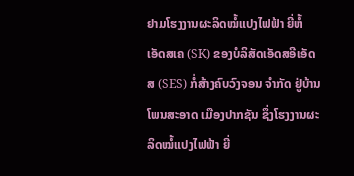ຢາມໂຮງງານຜະລິດໝໍ້ແປງໄຟຟ້າ ຍີ່ຫໍ້ ເອັດສເຄ (SK) ຂອງບໍລິສັດເອັດສອີເອັດສ (SES) ກໍ່ສ້າງຄົບວົງຈອນ ຈໍາກັດ ຢູ່ບ້ານໂພນສະອາດ ເມືອງປາກຊັນ ຊຶ່ງໂຮງງານຜະລິດໝໍ້ແປງໄຟຟ້າ ຍີ່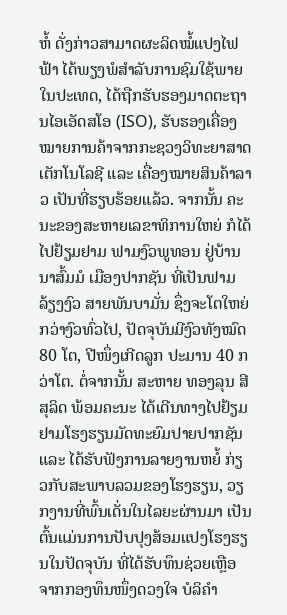ຫໍ້ ດັ່ງກ່າວສາມາດຜະລິດໝໍ້ແປງໄຟຟ້າ ໄດ້ພຽງພໍສໍາລັບການຊົມໃຊ້ພາຍໃນປະເທດ, ໄດ້ຖືກຮັບຮອງມາດຕະຖານໄອເອັດສໂອ (ISO), ຮັບຮອງເຄື່ອງໝາຍການຄ້າຈາກກະຊວງວິທະຍາສາດເຕັກໂນໂລຊີ ແລະ ເຄື່ອງໝາຍສິນຄ້າລາວ ເປັນທີ່ຮຽບຮ້ອຍແລ້ວ. ຈາກນັ້ນ ຄະນະຂອງສະຫາຍເລຂາທິການໃຫຍ່ ກໍໄດ້ໄປຢ້ຽມຢາມ ຟາມງົວພູທອນ ຢູ່ບ້ານນາສົ້ມມໍ ເມືອງປາກຊັນ ທີ່ເປັນຟາມລ້ຽງງົວ ສາຍພັນບາມັ່ນ ຊຶ່ງຈະໂຕໃຫຍ່ກວ່າງົວທົ່ວໄປ, ປັດຈຸບັນມີງົວທັງໝົດ 80 ໂຕ, ປີໜຶ່ງເກີດລູກ ປະມານ 40 ກວ່າໂຕ. ຕໍ່ຈາກນັ້ນ ສະຫາຍ ທອງລຸນ ສີສຸລິດ ພ້ອມຄະນະ ໄດ້ເດີນທາງໄປຢ້ຽມຢາມໂຮງຮຽນມັດທະຍົມປາຍປາກຊັນ ແລະ ໄດ້ຮັບຟັງການລາຍງານຫຍໍ້ ກ່ຽວກັບສະພາບລວມຂອງໂຮງຮຽນ, ວຽກງານທີ່ພົ້ນເດັ່ນໃນໄລຍະຜ່ານມາ ເປັນຕົ້ນແມ່ນການປັບປຸງສ້ອມແປງໂຮງຮຽນໃນປັດຈຸບັນ ທີ່ໄດ້ຮັບທຶນຊ່ວຍເຫຼືອ ຈາກກອງທຶນໜຶ່ງດວງໃຈ ບໍລິຄຳ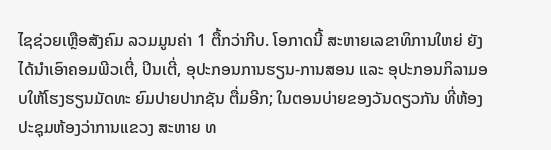ໄຊຊ່ວຍເຫຼືອສັງຄົມ ລວມມູນຄ່າ 1 ຕື້ກວ່າກີບ. ໂອກາດນີ້ ສະຫາຍເລຂາທິການໃຫຍ່ ຍັງໄດ້ນໍາເອົາຄອມພີວເຕີ່, ປິນເຕີ່, ອຸປະກອນການຮຽນ-ການສອນ ແລະ ອຸປະກອນກິລາມອບໃຫ້ໂຮງຮຽນມັດທະ ຍົມປາຍປາກຊັນ ຕື່ມອີກ; ໃນຕອນບ່າຍຂອງວັນດຽວກັນ ທີ່ຫ້ອງປະຊຸມຫ້ອງວ່າການແຂວງ ສະຫາຍ ທ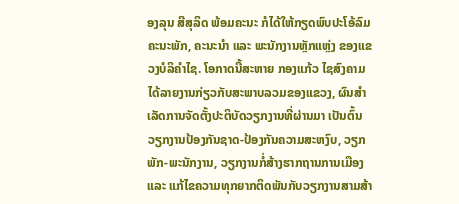ອງລຸນ ສີສຸລິດ ພ້ອມຄະນະ ກໍໄດ້ໃຫ້ກຽດພົບປະໂອ້ລົມຄະນະພັກ, ຄະນະນຳ ແລະ ພະນັກງານຫຼັກແຫຼ່ງ ຂອງແຂວງບໍລິຄຳໄຊ. ໂອກາດນີ້ສະຫາຍ ກອງແກ້ວ ໄຊສົງຄາມ ໄດ້ລາຍງານກ່ຽວກັບສະພາບລວມຂອງແຂວງ, ຜົນສຳເລັດການຈັດຕັ້ງປະຕິບັດວຽກງານທີ່ຜ່ານມາ ເປັນຕົ້ນວຽກງານປ້ອງກັນຊາດ-ປ້ອງກັນຄວາມສະຫງົບ, ວຽກພັກ-ພະນັກງານ, ວຽກງານກໍ່ສ້າງຮາກຖານການເມືອງ ແລະ ແກ້ໄຂຄວາມທຸກຍາກຕິດພັນກັບວຽກງານສາມສ້າ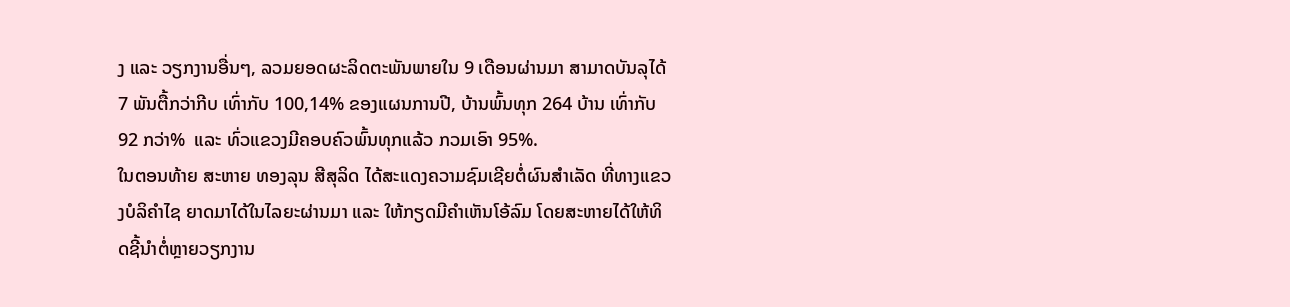ງ ແລະ ວຽກງານອື່ນໆ, ລວມຍອດຜະລິດຕະພັນພາຍໃນ 9 ເດືອນຜ່ານມາ ສາມາດບັນລຸໄດ້ 7 ພັນຕື້ກວ່າກີບ ເທົ່າກັບ 100,14% ຂອງແຜນການປີ, ບ້ານພົ້ນທຸກ 264 ບ້ານ ເທົ່າກັບ 92 ກວ່າ%  ແລະ ທົ່ວແຂວງມີຄອບຄົວພົ້ນທຸກແລ້ວ ກວມເອົາ 95%.
ໃນຕອນທ້າຍ ສະຫາຍ ທອງລຸນ ສີສຸລິດ ໄດ້ສະແດງຄວາມຊົມເຊີຍຕໍ່ຜົນສໍາເລັດ ທີ່ທາງແຂວງບໍລິຄຳໄຊ ຍາດມາໄດ້ໃນໄລຍະຜ່ານມາ ແລະ ໃຫ້ກຽດມີຄໍາເຫັນໂອ້ລົມ ໂດຍສະຫາຍໄດ້ໃຫ້ທິດຊີ້ນຳຕໍ່ຫຼາຍວຽກງານ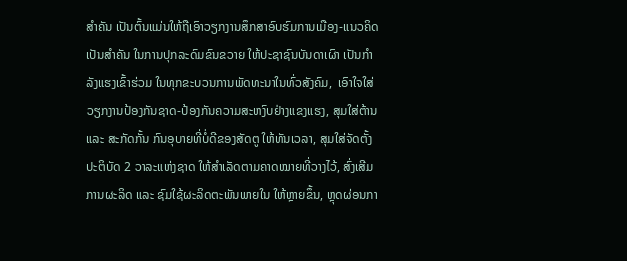ສຳຄັນ ເປັນຕົ້ນແມ່ນໃຫ້ຖືເອົາວຽກງານສຶກສາອົບຮົມການເມືອງ-ແນວຄິດ ເປັນສຳຄັນ ໃນການປຸກລະດົມຂົນຂວາຍ ໃຫ້ປະຊາຊົນບັນດາເຜົາ ເປັນກຳລັງແຮງເຂົ້າຮ່ວມ ໃນທຸກຂະບວນການພັດທະນາໃນທົ່ວສັງຄົມ,  ເອົາໃຈໃສ່ວຽກງານປ້ອງກັນຊາດ-ປ້ອງກັນຄວາມສະຫງົບຢ່າງແຂງແຮງ, ສຸມໃສ່ຕ້ານ ແລະ ສະກັດກັ້ນ ກົນອຸບາຍທີ່ບໍ່ດີຂອງສັດຕູ ໃຫ້ທັນເວລາ, ສຸມໃສ່ຈັດຕັ້ງປະຕິບັດ 2 ວາລະແຫ່ງຊາດ ໃຫ້ສຳເລັດຕາມຄາດໝາຍທີ່ວາງໄວ້, ສົ່ງເສີມການຜະລິດ ແລະ ຊົມໃຊ້ຜະລິດຕະພັນພາຍໃນ ໃຫ້ຫຼາຍຂຶ້ນ, ຫຼຸດຜ່ອນກາ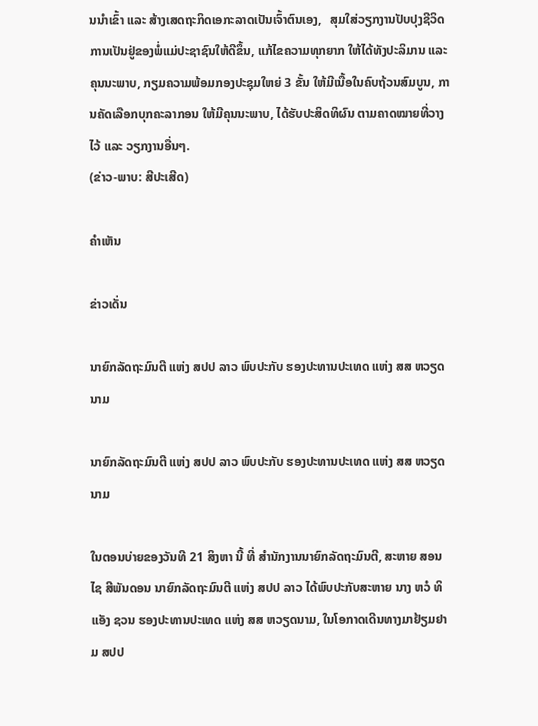ນນຳເຂົ້າ ແລະ ສ້າງເສດຖະກິດເອກະລາດເປັນເຈົ້າຕົນເອງ,   ສຸມໃສ່ວຽກງານປັບປຸງຊີວິດການເປັນຢູ່ຂອງພໍ່ແມ່ປະຊາຊົນໃຫ້ດີຂຶ້ນ, ແກ້ໄຂຄວາມທຸກຍາກ ໃຫ້ໄດ້ທັງປະລິມານ ແລະ ຄຸນນະພາບ, ກຽມຄວາມພ້ອມກອງປະຊຸມໃຫຍ່ 3 ຂັ້ນ ໃຫ້ມີເນື້ອໃນຄົບຖ້ວນສົມບູນ, ການຄັດເລືອກບຸກຄະລາກອນ ໃຫ້ມີຄຸນນະພາບ, ໄດ້ຮັບປະສິດທິຜົນ ຕາມຄາດໝາຍທີ່ວາງໄວ້ ແລະ ວຽກງານອື່ນໆ.
(ຂ່າວ-ພາບ: ສີປະເສີດ)

ຄໍາເຫັນ

ຂ່າວເດັ່ນ

ນາຍົກລັດຖະມົນຕີ ແຫ່ງ ສປປ ລາວ ພົບປະກັບ ຮອງປະທານປະເທດ ແຫ່ງ ສສ ຫວຽດນາມ

ນາຍົກລັດຖະມົນຕີ ແຫ່ງ ສປປ ລາວ ພົບປະກັບ ຮອງປະທານປະເທດ ແຫ່ງ ສສ ຫວຽດນາມ

ໃນຕອນບ່າຍຂອງວັນທີ 21 ສິງຫາ ນີ້ ທີ່ ສໍານັກງານນາຍົກລັດຖະມົນຕີ, ສະຫາຍ ສອນໄຊ ສີພັນດອນ ນາຍົກລັດຖະມົນຕີ ແຫ່ງ ສປປ ລາວ ໄດ້ພົບປະກັບສະຫາຍ ນາງ ຫວໍ ທິ ແອັງ ຊວນ ຮອງປະທານປະເທດ ແຫ່ງ ສສ ຫວຽດນາມ, ໃນໂອກາດເດີນທາງມາຢ້ຽມຢາມ ສປປ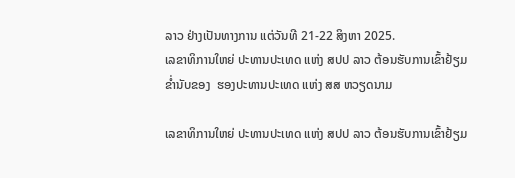ລາວ ຢ່າງເປັນທາງການ ແຕ່ວັນທີ 21-22 ສິງຫາ 2025.
ເລຂາທິການໃຫຍ່ ປະທານປະເທດ ແຫ່ງ ສປປ ລາວ ຕ້ອນຮັບການເຂົ້າຢ້ຽມຂໍ່ານັບຂອງ  ຮອງປະທານປະເທດ ແຫ່ງ ສສ ຫວຽດນາມ

ເລຂາທິການໃຫຍ່ ປະທານປະເທດ ແຫ່ງ ສປປ ລາວ ຕ້ອນຮັບການເຂົ້າຢ້ຽມ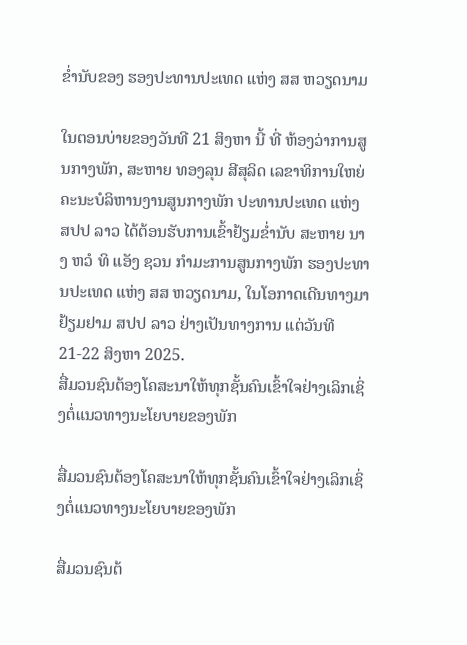ຂໍ່ານັບຂອງ ຮອງປະທານປະເທດ ແຫ່ງ ສສ ຫວຽດນາມ

ໃນຕອນບ່າຍຂອງວັນທີ 21 ສິງຫາ ນີ້ ທີ່ ຫ້ອງວ່າການສູນກາງພັກ, ສະຫາຍ ທອງລຸນ ສີສຸລິດ ເລຂາທິການໃຫຍ່ ຄະນະບໍລິຫານງານສູນກາງພັກ ປະທານປະເທດ ແຫ່ງ ສປປ ລາວ ໄດ້ຕ້ອນຮັບການເຂົ້າຢ້ຽມຂໍ່ານັບ ສະຫາຍ ນາງ ຫວໍ ທິ ແອັງ ຊວນ ກຳມະການສູນກາງພັກ ຮອງປະທານປະເທດ ແຫ່ງ ສສ ຫວຽດນາມ, ໃນໂອກາດເດີນທາງມາຢ້ຽມຢາມ ສປປ ລາວ ຢ່າງເປັນທາງການ ແຕ່ວັນທີ 21-22 ສິງຫາ 2025.
ສື່ມວນຊົນຕ້ອງໂຄສະນາໃຫ້ທຸກຊັ້ນຄົນເຂົ້າໃຈຢ່າງເລິກເຊິ່ງຕໍ່ແນວທາງນະໂຍບາຍຂອງພັກ

ສື່ມວນຊົນຕ້ອງໂຄສະນາໃຫ້ທຸກຊັ້ນຄົນເຂົ້າໃຈຢ່າງເລິກເຊິ່ງຕໍ່ແນວທາງນະໂຍບາຍຂອງພັກ

ສື່ມວນຊົນຕ້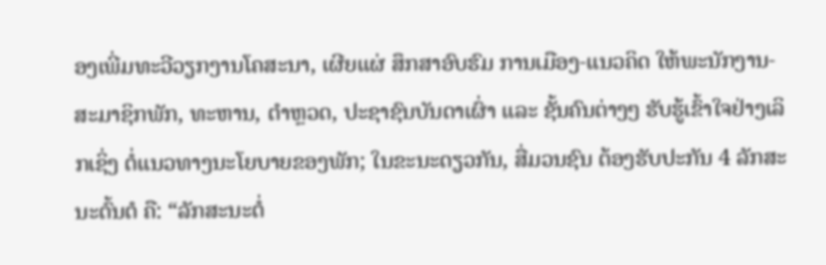ອງເພີ່ມທະວີວຽກງານໂຄສະນາ, ເຜີຍແຜ່ ສຶກສາອົບຮົມ ການເມືອງ-ແນວຄິດ ໃຫ້ພະນັກງານ-ສະມາຊິກພັກ, ທະຫານ, ຕໍາຫຼວດ, ປະຊາຊົນບັນດາເຜົ່າ ແລະ ຊັ້ນຄົນຕ່າງໆ ຮັບຮູ້ເຂົ້າໃຈຢ່າງເລິກເຊິ່ງ ຕໍ່ແນວທາງນະໂຍບາຍຂອງພັກ; ໃນຂະນະດຽວກັນ, ສື່ມວນຊົນ ຕ້ອງຮັບປະກັນ 4 ລັກສະນະຕົ້ນຕໍ ຄື: “ລັກສະນະຕໍ່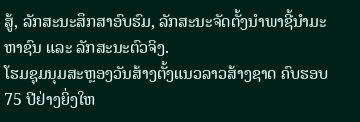ສູ້, ລັກສະນະສຶກສາອົບຮົມ, ລັກສະນະຈັດຕັ້ງນໍາພາຊີ້ນຳມະຫາຊົນ ແລະ ລັກສະນະຕົວຈິງ.
ໂຮມຊຸມນຸມສະຫຼອງວັນສ້າງຕັ້ງແນວລາວສ້າງຊາດ ຄົບຮອບ 75 ປີຢ່າງຍິ່ງໃຫ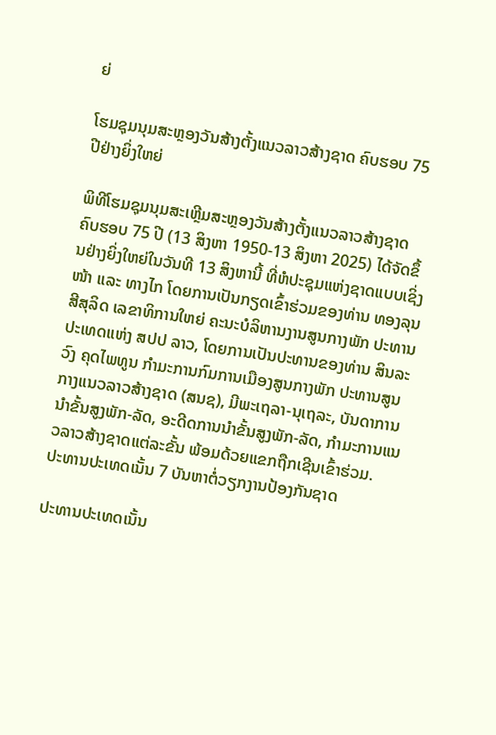ຍ່

ໂຮມຊຸມນຸມສະຫຼອງວັນສ້າງຕັ້ງແນວລາວສ້າງຊາດ ຄົບຮອບ 75 ປີຢ່າງຍິ່ງໃຫຍ່

ພິທີໂຮມຊຸມນຸມສະເຫຼີມສະຫຼອງວັນສ້າງຕັ້ງແນວລາວສ້າງຊາດ ຄົບຮອບ 75 ປີ (13 ສິງຫາ 1950-13 ສິງຫາ 2025) ໄດ້ຈັດຂຶ້ນຢ່າງຍິ່ງໃຫຍ່ໃນວັນທີ 13 ສິງຫານີ້ ທີ່ຫໍປະຊຸມແຫ່ງຊາດແບບເຊິ່ງໜ້າ ແລະ ທາງໄກ ໂດຍການເປັນກຽດເຂົ້າຮ່ວມຂອງທ່ານ ທອງລຸນ ສີສຸລິດ ເລຂາທິການໃຫຍ່ ຄະນະບໍລິຫານງານສູນກາງພັກ ປະທານປະເທດແຫ່ງ ສປປ ລາວ, ໂດຍການເປັນປະທານຂອງທ່ານ ສິນລະວົງ ຄຸດໄພທູນ ກໍາມະການກົມການເມືອງສູນກາງພັກ ປະທານສູນກາງແນວລາວສ້າງຊາດ (ສນຊ), ມີພະເຖລາ-ນຸເຖລະ, ບັນດາການນໍາຂັ້ນສູງພັກ-ລັດ, ອະດີດການນໍາຂັ້ນສູງພັກ-ລັດ, ກໍາມະການແນວລາວສ້າງຊາດແຕ່ລະຂັ້ນ ພ້ອມດ້ວຍແຂກຖືກເຊີນເຂົ້າຮ່ວມ.
ປະທານປະເທດເນັ້ນ 7 ບັນຫາຕໍ່ວຽກງານປ້ອງກັນຊາດ

ປະທານປະເທດເນັ້ນ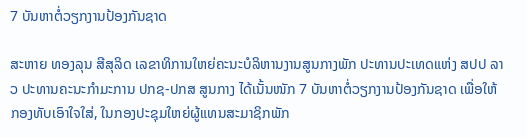7 ບັນຫາຕໍ່ວຽກງານປ້ອງກັນຊາດ

ສະຫາຍ ທອງລຸນ ສີສຸລິດ ເລຂາທິການໃຫຍ່ຄະນະບໍລິຫານງານສູນກາງພັກ ປະທານປະເທດແຫ່ງ ສປປ ລາວ ປະທານຄະນະກຳມະການ ປກຊ-ປກສ ສູນກາງ ໄດ້ເນັ້ນໜັກ 7 ບັນຫາຕໍ່ວຽກງານປ້ອງກັນຊາດ ເພື່ອໃຫ້ກອງທັບເອົາໃຈໃສ່, ໃນກອງປະຊຸມໃຫຍ່ຜູ້ແທນສະມາຊິກພັກ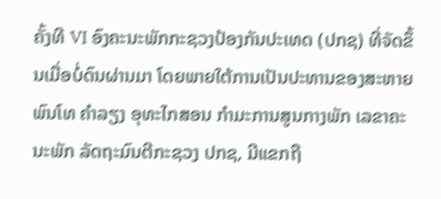ຄັ້ງທີ VI ອົງຄະນະພັກກະຊວງປ້ອງກັນປະເທດ (ປກຊ) ທີ່ຈັດຂຶ້ນເມື່ອບໍ່ດົນຜ່ານມາ ໂດຍພາຍໃຕ້ການເປັນປະທານຂອງສະຫາຍ ພົນໂທ ຄໍາລຽງ ອຸທະໄກສອນ ກໍາມະການສູນກາງພັກ ເລຂາຄະນະພັກ ລັດຖະມົນຕີກະຊວງ ປກຊ, ມີແຂກຖື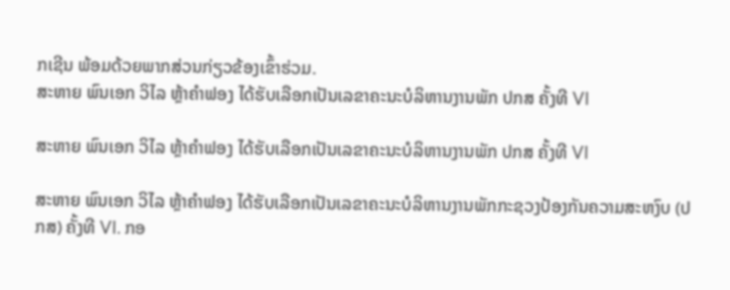ກເຊີນ ພ້ອມດ້ວຍພາກສ່ວນກ່ຽວຂ້ອງເຂົ້າຮ່ວມ.
ສະຫາຍ ພົນເອກ ວິໄລ ຫຼ້າຄໍາຟອງ ໄດ້ຮັບເລືອກເປັນເລຂາຄະນະບໍລິຫານງານພັກ ປກສ ຄັ້ງທີ VI

ສະຫາຍ ພົນເອກ ວິໄລ ຫຼ້າຄໍາຟອງ ໄດ້ຮັບເລືອກເປັນເລຂາຄະນະບໍລິຫານງານພັກ ປກສ ຄັ້ງທີ VI

ສະຫາຍ ພົນເອກ ວິໄລ ຫຼ້າຄໍາຟອງ ໄດ້ຮັບເລືອກເປັນເລຂາຄະນະບໍລິຫານງານພັກກະຊວງປ້ອງກັນຄວາມສະຫງົບ (ປກສ) ຄັ້ງທີ VI. ກອ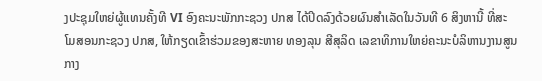ງປະຊຸມໃຫຍ່ຜູ້ແທນຄັ້ງທີ VI ອົງຄະນະພັກກະຊວງ ປກສ ໄດ້ປິດລົງດ້ວຍຜົນສຳເລັດໃນວັນທີ 6 ສິງຫານີ້ ທີ່ສະໂມສອນກະຊວງ ປກສ, ໃຫ້ກຽດເຂົ້າຮ່ວມຂອງສະຫາຍ ທອງລຸນ ສີສຸລິດ ເລຂາທິການໃຫຍ່ຄະນະບໍລິຫານງານສູນກາງ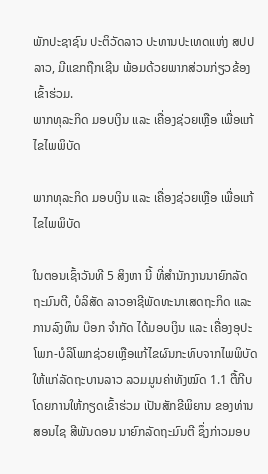ພັກປະຊາຊົນ ປະຕິວັດລາວ ປະທານປະເທດແຫ່ງ ສປປ ລາວ, ມີແຂກຖືກເຊີນ ພ້ອມດ້ວຍພາກສ່ວນກ່ຽວຂ້ອງເຂົ້າຮ່ວມ.
ພາກທຸລະກິດ ມອບເງິນ ແລະ ເຄື່ອງຊ່ວຍເຫຼືອ ເພື່ອແກ້ໄຂໄພພິບັດ

ພາກທຸລະກິດ ມອບເງິນ ແລະ ເຄື່ອງຊ່ວຍເຫຼືອ ເພື່ອແກ້ໄຂໄພພິບັດ

ໃນຕອນເຊົ້າວັນທີ 5 ສິງຫາ ນີ້ ທີ່ສຳນັກງານນາຍົກລັດຖະມົນຕີ, ບໍລິສັດ ລາວອາຊີພັດທະນາເສດຖະກິດ ແລະ ການລົງທຶນ ບ໊ອກ ຈຳກັດ ໄດ້ມອບເງິນ ແລະ ເຄື່ອງອຸປະໂພກ-ບໍລິໂພກຊ່ວຍເຫຼືອແກ້ໄຂຜົນກະທົບຈາກໄພພິບັດ ໃຫ້ແກ່ລັດຖະບານລາວ ລວມມູນຄ່າທັງໝົດ 1.1 ຕື້ກີບ ໂດຍການໃຫ້ກຽດເຂົ້າຮ່ວມ ເປັນສັກຂີພິຍານ ຂອງທ່ານ ສອນໄຊ ສີພັນດອນ ນາຍົກລັດຖະມົນຕີ ຊຶ່ງກ່າວມອບ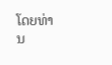ໂດຍທ່ານ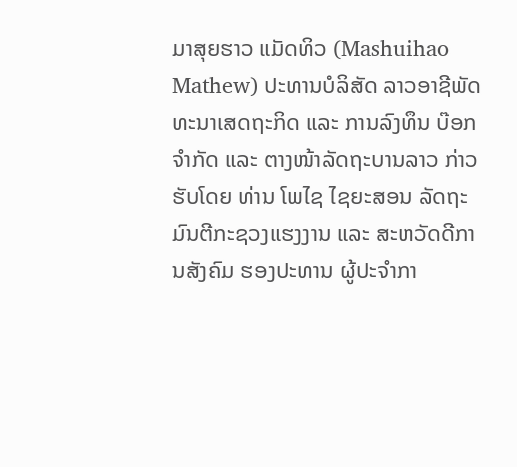ມາສຸຍຮາວ ແມັດທິວ (Mashuihao Mathew) ປະທານບໍລິສັດ ລາວອາຊີພັດທະນາເສດຖະກິດ ແລະ ການລົງທຶນ ບ໊ອກ ຈຳກັດ ແລະ ຕາງໜ້າລັດຖະບານລາວ ກ່າວຮັບໂດຍ ທ່ານ ໂພໄຊ ໄຊຍະສອນ ລັດຖະ ມົນຕີກະຊວງແຮງງານ ແລະ ສະຫວັດດີການສັງຄົມ ຮອງປະທານ ຜູ້ປະຈຳກາ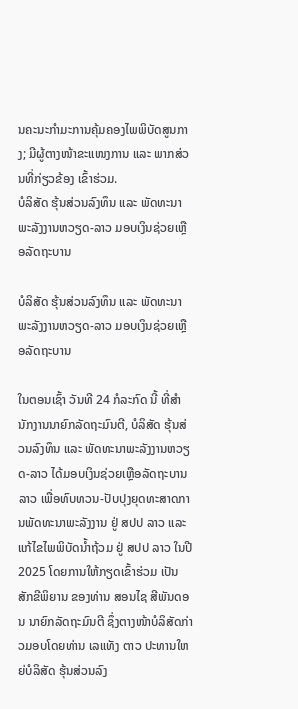ນຄະນະກຳມະການຄຸ້ມຄອງໄພພິບັດສູນກາງ; ມີຜູ້ຕາງໜ້າຂະແໜງການ ແລະ ພາກສ່ວນທີ່ກ່ຽວຂ້ອງ ເຂົ້າຮ່ວມ.
ບໍລິສັດ ຮຸ້ນສ່ວນລົງທຶນ ແລະ ພັດທະນາພະລັງງານຫວຽດ-ລາວ ມອບເງິນຊ່ວຍເຫຼືອລັດຖະບານ

ບໍລິສັດ ຮຸ້ນສ່ວນລົງທຶນ ແລະ ພັດທະນາພະລັງງານຫວຽດ-ລາວ ມອບເງິນຊ່ວຍເຫຼືອລັດຖະບານ

ໃນຕອນເຊົ້າ ວັນທີ 24 ກໍລະກົດ ນີ້ ທີ່ສໍານັກງານນາຍົກລັດຖະມົນຕີ, ບໍລິສັດ ຮຸ້ນສ່ວນລົງທຶນ ແລະ ພັດທະນາພະລັງງານຫວຽດ-ລາວ ໄດ້ມອບເງິນຊ່ວຍເຫຼືອລັດຖະບານລາວ ເພື່ອທົບທວນ-ປັບປຸງຍຸດທະສາດການພັດທະນາພະລັງງານ ຢູ່ ສປປ ລາວ ແລະ ແກ້ໄຂໄພພິບັດນໍ້າຖ້ວມ ຢູ່ ສປປ ລາວ ໃນປີ 2025 ໂດຍການໃຫ້ກຽດເຂົ້າຮ່ວມ ເປັນສັກຂີພິຍານ ຂອງທ່ານ ສອນໄຊ ສີພັນດອນ ນາຍົກລັດຖະມົນຕີ ຊຶ່ງຕາງໜ້າບໍລິສັດກ່າວມອບໂດຍທ່ານ ເລແທັງ ຕາວ ປະທານໃຫຍ່ບໍລິສັດ ຮຸ້ນສ່ວນລົງ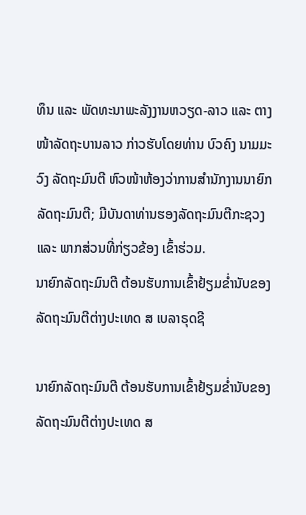ທຶນ ແລະ ພັດທະນາພະລັງງານຫວຽດ-ລາວ ແລະ ຕາງໜ້າລັດຖະບານລາວ ກ່າວຮັບໂດຍທ່ານ ບົວຄົງ ນາມມະວົງ ລັດຖະມົນຕີ ຫົວໜ້າຫ້ອງວ່າການສຳນັກງານນາຍົກລັດຖະມົນຕີ; ມີບັນດາທ່ານຮອງລັດຖະມົນຕີກະຊວງ ແລະ ພາກສ່ວນທີ່ກ່ຽວຂ້ອງ ເຂົ້າຮ່ວມ.
ນາຍົກລັດຖະມົນຕີ ຕ້ອນຮັບການເຂົ້າຢ້ຽມຂໍ່ານັບຂອງລັດຖະມົນຕີຕ່າງປະເທດ ສ ເບລາຣຸດຊີ

ນາຍົກລັດຖະມົນຕີ ຕ້ອນຮັບການເຂົ້າຢ້ຽມຂໍ່ານັບຂອງລັດຖະມົນຕີຕ່າງປະເທດ ສ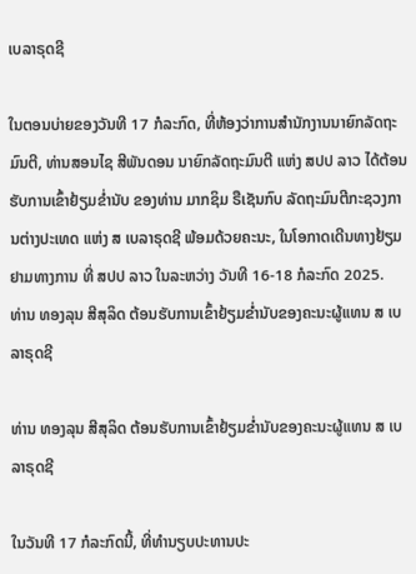ເບລາຣຸດຊີ

ໃນຕອນບ່າຍຂອງວັນທີ 17 ກໍລະກົດ, ທີ່ຫ້ອງວ່າການສຳນັກງານນາຍົກລັດຖະມົນຕີ, ທ່ານສອນໄຊ ສີພັນດອນ ນາຍົກລັດຖະມົນຕີ ແຫ່ງ ສປປ ລາວ ໄດ້ຕ້ອນຮັບການເຂົ້າຢ້ຽມຂໍ່ານັບ ຂອງທ່ານ ມາກຊິມ ຣືເຊັນກົບ ລັດຖະມົນຕີກະຊວງການຕ່າງປະເທດ ແຫ່ງ ສ ເບລາຣຸດຊີ ພ້ອມດ້ວຍຄະນະ, ໃນໂອກາດເດີນທາງຢ້ຽມຢາມທາງການ ທີ່ ສປປ ລາວ ໃນລະຫວ່າງ ວັນທີ 16-18 ກໍລະກົດ 2025.
ທ່ານ ທອງລຸນ ສີສຸລິດ ຕ້ອນຮັບການເຂົ້າຢ້ຽມຂໍ່ານັບຂອງຄະນະຜູ້ແທນ ສ ເບລາຣຸດຊີ

ທ່ານ ທອງລຸນ ສີສຸລິດ ຕ້ອນຮັບການເຂົ້າຢ້ຽມຂໍ່ານັບຂອງຄະນະຜູ້ແທນ ສ ເບລາຣຸດຊີ

ໃນວັນທີ 17 ກໍລະກົດນີ້, ທີ່ທໍານຽບປະທານປະ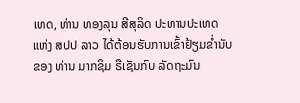ເທດ, ທ່ານ ທອງລຸນ ສີສຸລິດ ປະທານປະເທດ ແຫ່ງ ສປປ ລາວ ໄດ້ຕ້ອນຮັບການເຂົ້າຢ້ຽມຂໍ່ານັບຂອງ ທ່ານ ມາກຊິມ ຣືເຊັນກົບ ລັດຖະມົນ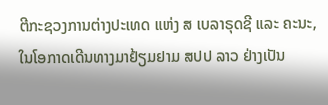ຕີກະຊວງການຕ່າງປະເທດ ແຫ່ງ ສ ເບລາຣຸດຊີ ແລະ ຄະນະ, ໃນໂອກາດເດີນທາງມາຢ້ຽມຢາມ ສປປ ລາວ ຢ່າງເປັນ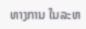ທາງການ ໃນລະຫ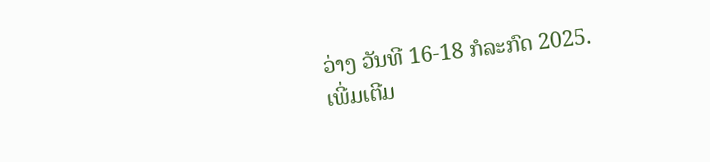ວ່າງ ວັນທີ 16-18 ກໍລະກົດ 2025.
ເພີ່ມເຕີມ